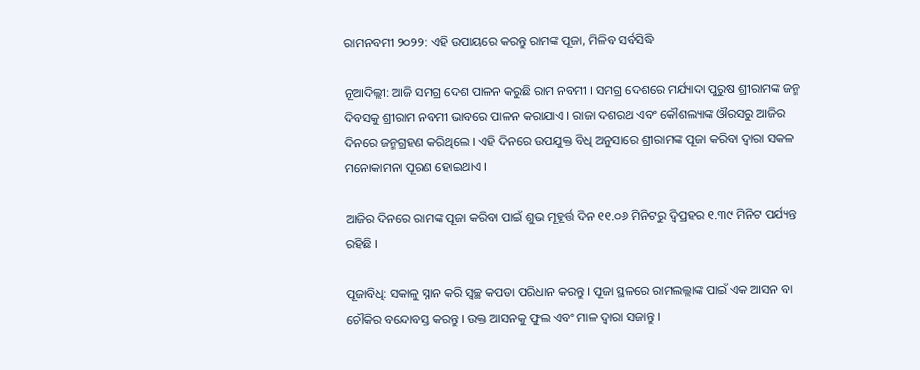ରାମନବମୀ ୨୦୨୨: ଏହି ଉପାୟରେ କରନ୍ତୁ ରାମଙ୍କ ପୂଜା, ମିଳିବ ସର୍ବସିଦ୍ଧି

ନୂଆଦିଲ୍ଲୀ: ଆଜି ସମଗ୍ର ଦେଶ ପାଳନ କରୁଛି ରାମ ନବମୀ । ସମଗ୍ର ଦେଶରେ ମର୍ଯ୍ୟାଦା ପୁରୁଷ ଶ୍ରୀରାମଙ୍କ ଜନ୍ମ ଦିବସକୁ ଶ୍ରୀରାମ ନବମୀ ଭାବରେ ପାଳନ କରାଯାଏ । ରାଜା ଦଶରଥ ଏବଂ କୌଶଲ୍ୟାଙ୍କ ଔରସରୁ ଆଜିର ଦିନରେ ଜନ୍ମଗ୍ରହଣ କରିଥିଲେ । ଏହି ଦିନରେ ଉପଯୁକ୍ତ ବିଧି ଅନୁସାରେ ଶ୍ରୀରାମଙ୍କ ପୂଜା କରିବା ଦ୍ୱାରା ସକଳ ମନୋକାମନା ପୂରଣ ହୋଇଥାଏ ।

ଆଜିର ଦିନରେ ରାମଙ୍କ ପୂଜା କରିବା ପାଇଁ ଶୁଭ ମୂହୂର୍ତ୍ତ ଦିନ ୧୧.୦୬ ମିନିଟରୁ ଦ୍ୱିପ୍ରହର ୧.୩୯ ମିନିଟ ପର୍ଯ୍ୟନ୍ତ ରହିଛି ।

ପୂଜାବିଧି: ସକାଳୁ ସ୍ନାନ କରି ସ୍ୱଚ୍ଛ କପଡା ପରିଧାନ କରନ୍ତୁ । ପୂଜା ସ୍ଥଳରେ ରାମଲଲ୍ଲାଙ୍କ ପାଇଁ ଏକ ଆସନ ବା ଚୌକିର ବନ୍ଦୋବସ୍ତ କରନ୍ତୁ । ଉକ୍ତ ଆସନକୁ ଫୁଲ ଏବଂ ମାଳ ଦ୍ୱାରା ସଜାନ୍ତୁ ।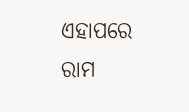ଏହାପରେ ରାମ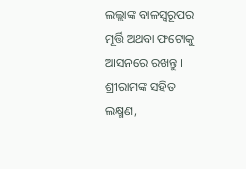ଲଲ୍ଲାଙ୍କ ବାଳସ୍ୱରୂପର ମୂର୍ତ୍ତି ଅଥବା ଫଟୋକୁ ଆସନରେ ରଖନ୍ତୁ । ଶ୍ରୀରାମଙ୍କ ସହିତ ଲକ୍ଷ୍ମଣ,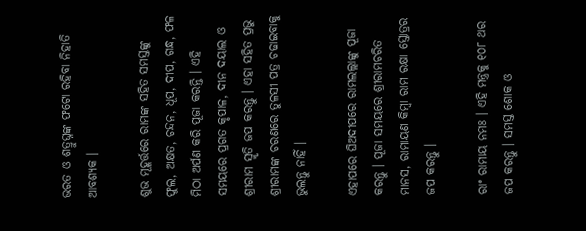ଭରତ ଓ ଶତ୍ରୁଘ୍ନଙ୍କ ଫଟୋ ରହିବା ନିହାତି ଆବଶ୍ୟକ ।

ଶୁଭ ମୂହୂର୍ତ୍ତରେ ରାମଙ୍କ ସହିତ ସମସ୍ତଙ୍କୁ ଫୁଲ, ଅକ୍ଷତ, ଚନ୍ଦନ, ଧୂପ, ଦୀପ, ଗନ୍ଧ, ଫଳ ମିଠା ଅର୍ପଣ କରି ପୂଜା କରନ୍ତି । ଏହି ସମୟରେ ପ୍ରଗତ କୃପାଳ, ଦୀନ ଦୟାଲ ଓ ଶ୍ରୀରାମ ସ୍ମୃତି ଜପ କରନ୍ତୁ । ଏହା ସହିତ ପ୍ରଭୁ ଶ୍ରୀରାମଙ୍କ ଚରଣରେ ତୁଳସୀ ପତ୍ର ଚଢାଇବାକୁ ଭୁଲନ୍ତୁ ନାହିଁ ।

ଏହାପରେ ଘିଅଦୀପରେ ରାମଲଲ୍ଲାଙ୍କୁ ପୂଜା କରନ୍ତୁ । ପୂଜା ସମୟରେ ଶ୍ରୀରାମଚରିତ ମାନସ, ରାମାୟଣ କିମ୍ବା ରାମ ରକ୍ଷା ସ୍ତୋତ୍ରର ଜପ କରନ୍ତୁ ।

ରାଂ ରାମାୟ ନମଃ । ଏହି ମନ୍ତ୍ରକୁ ୧୦୮ ଥର ଜପ କରନ୍ତୁ । ସମସ୍ତ ଶୋକ ଓ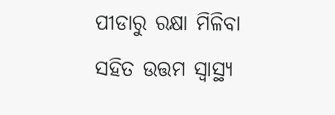ପୀଡାରୁ ରକ୍ଷା ମିଳିବା ସହିତ ଉତ୍ତମ ସ୍ୱାସ୍ଥ୍ୟ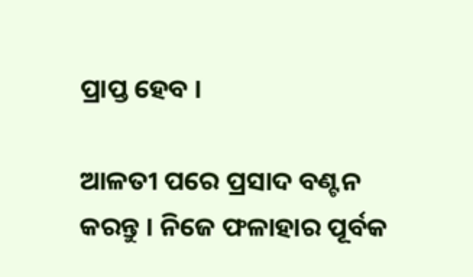ପ୍ରାପ୍ତ ହେବ ।

ଆଳତୀ ପରେ ପ୍ରସାଦ ବଣ୍ଟନ କରନ୍ତୁ । ନିଜେ ଫଳାହାର ପୂର୍ବକ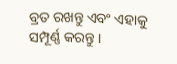ବ୍ରତ ରଖନ୍ତୁ ଏବଂ ଏହାକୁ ସମ୍ପୂର୍ଣ୍ଣ କରନ୍ତୁ ।